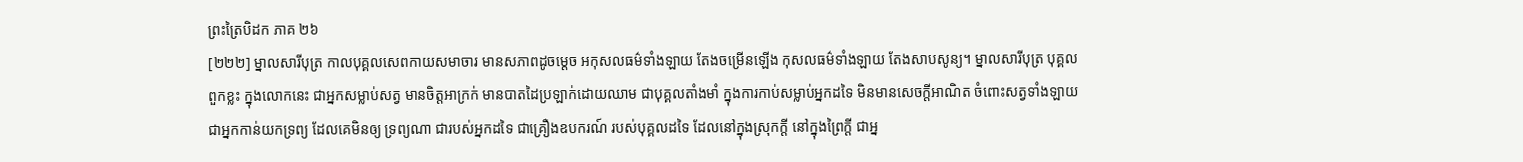ព្រះត្រៃបិដក ភាគ ២៦
[២២២] ម្នាលសារីបុត្រ កាលបុគ្គលសេពកាយសមាចារ មានសភាពដូចម្តេច អកុសលធម៌ទាំងឡាយ តែងចម្រើនឡើង កុសលធម៌ទាំងឡាយ តែងសាបសូន្យ។ ម្នាលសារីបុត្រ បុគ្គលពួកខ្លះ ក្នុងលោកនេះ ជាអ្នកសម្លាប់សត្វ មានចិត្តអាក្រក់ មានបាតដៃប្រឡាក់ដោយឈាម ជាបុគ្គលតាំងមាំ ក្នុងការកាប់សម្លាប់អ្នកដទៃ មិនមានសេចក្តីអាណិត ចំពោះសត្វទាំងឡាយ ជាអ្នកកាន់យកទ្រព្យ ដែលគេមិនឲ្យ ទ្រព្យណា ជារបស់អ្នកដទៃ ជាគ្រឿងឧបករណ៍ របស់បុគ្គលដទៃ ដែលនៅក្នុងស្រុកក្តី នៅក្នុងព្រៃក្តី ជាអ្ន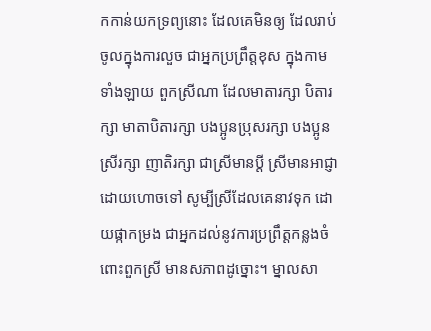កកាន់យកទ្រព្យនោះ ដែលគេមិនឲ្យ ដែលរាប់ចូលក្នុងការលួច ជាអ្នកប្រព្រឹត្តខុស ក្នុងកាមទាំងឡាយ ពួកស្រីណា ដែលមាតារក្សា បិតារក្សា មាតាបិតារក្សា បងប្អូនប្រុសរក្សា បងប្អូនស្រីរក្សា ញាតិរក្សា ជាស្រីមានប្តី ស្រីមានអាជ្ញា ដោយហោចទៅ សូម្បីស្រីដែលគេនាវទុក ដោយផ្កាកម្រង ជាអ្នកដល់នូវការប្រព្រឹត្តកន្លងចំពោះពួកស្រី មានសភាពដូច្នោះ។ ម្នាលសា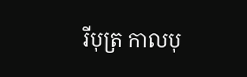រីបុត្រ កាលបុ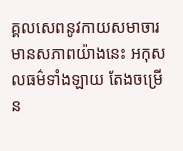គ្គលសេពនូវកាយសមាចារ មានសភាពយ៉ាងនេះ អកុសលធម៌ទាំងឡាយ តែងចម្រើន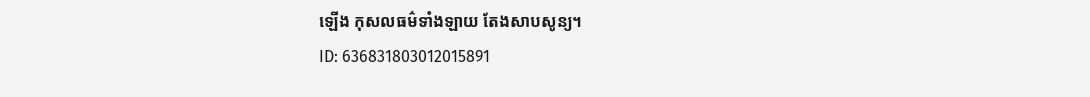ឡើង កុសលធម៌ទាំងឡាយ តែងសាបសូន្យ។
ID: 636831803012015891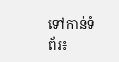ទៅកាន់ទំព័រ៖